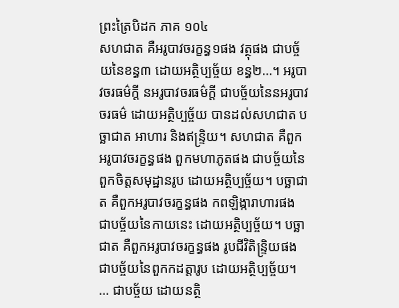ព្រះត្រៃបិដក ភាគ ១០៤
សហជាត គឺអរូបាវចរក្ខន្ធ១ផង វត្ថុផង ជាបច្ច័យនៃខន្ធ៣ ដោយអត្ថិប្បច្ច័យ ខន្ធ២…។ អរូបាវចរធម៌ក្តី នអរូបាវចរធម៌ក្តី ជាបច្ច័យនៃនអរូបាវចរធម៌ ដោយអត្ថិប្បច្ច័យ បានដល់សហជាត បច្ឆាជាត អាហារ និងឥន្រ្ទិយ។ សហជាត គឺពួកអរូបាវចរក្ខន្ធផង ពួកមហាភូតផង ជាបច្ច័យនៃពួកចិត្តសមុដ្ឋានរូប ដោយអត្ថិប្បច្ច័យ។ បច្ឆាជាត គឺពួកអរូបាវចរក្ខន្ធផង កពឡិង្ការាហារផង ជាបច្ច័យនៃកាយនេះ ដោយអត្ថិប្បច្ច័យ។ បច្ឆាជាត គឺពួកអរូបាវចរក្ខន្ធផង រូបជីវិតិន្រ្ទិយផង ជាបច្ច័យនៃពួកកដត្តារូប ដោយអត្ថិប្បច្ច័យ។ … ជាបច្ច័យ ដោយនត្ថិ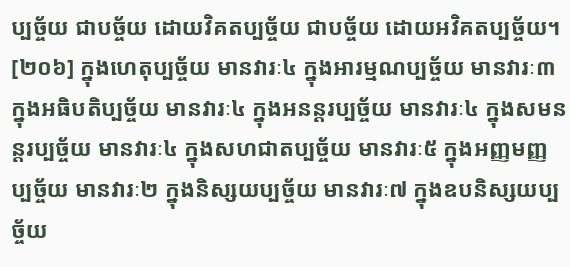ប្បច្ច័យ ជាបច្ច័យ ដោយវិគតប្បច្ច័យ ជាបច្ច័យ ដោយអវិគតប្បច្ច័យ។
[២០៦] ក្នុងហេតុប្បច្ច័យ មានវារៈ៤ ក្នុងអារម្មណប្បច្ច័យ មានវារៈ៣ ក្នុងអធិបតិប្បច្ច័យ មានវារៈ៤ ក្នុងអនន្តរប្បច្ច័យ មានវារៈ៤ ក្នុងសមនន្តរប្បច្ច័យ មានវារៈ៤ ក្នុងសហជាតប្បច្ច័យ មានវារៈ៥ ក្នុងអញ្ញមញ្ញប្បច្ច័យ មានវារៈ២ ក្នុងនិស្សយប្បច្ច័យ មានវារៈ៧ ក្នុងឧបនិស្សយប្បច្ច័យ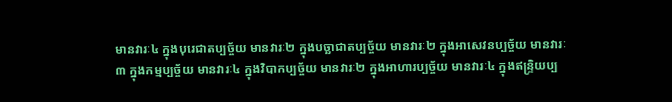មានវារៈ៤ ក្នុងបុរេជាតប្បច្ច័យ មានវារៈ២ ក្នុងបច្ឆាជាតប្បច្ច័យ មានវារៈ២ ក្នុងអាសេវនប្បច្ច័យ មានវារៈ៣ ក្នុងកម្មប្បច្ច័យ មានវារៈ៤ ក្នុងវិបាកប្បច្ច័យ មានវារៈ២ ក្នុងអាហារប្បច្ច័យ មានវារៈ៤ ក្នុងឥន្រ្ទិយប្ប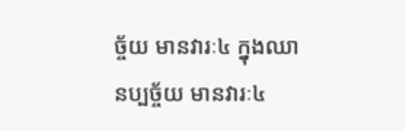ច្ច័យ មានវារៈ៤ ក្នុងឈានប្បច្ច័យ មានវារៈ៤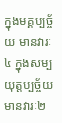ក្នុងមគ្គប្បច្ច័យ មានវារៈ៤ ក្នុងសម្បយុត្តប្បច្ច័យ មានវារៈ២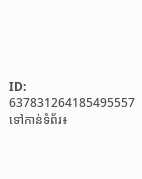ID: 637831264185495557
ទៅកាន់ទំព័រ៖